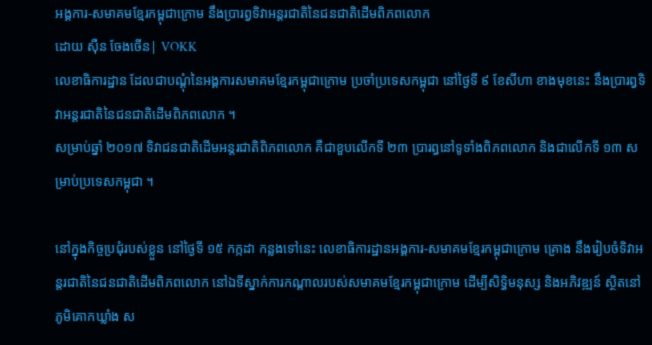អង្គការ-សមាគមខ្មែរកម្ពុជាក្រោម នឹងប្រារព្វទិវាអន្តរជាតិនៃជនជាតិដើមពិភពលោក
ដោយ ស៊ឺន ចែងចើន| VOKK
លេខាធិការដ្ឋាន ដែលជាបណ្តុំនៃអង្គការសមាគមខ្មែរកម្ពុជាក្រោម ប្រចាំប្រទេសកម្ពុជា នៅថ្ងៃទី ៩ ខែសីហា ខាងមុខនេះ នឹងប្រារព្វទិវាអន្តរជាតិនៃជនជាតិដើមពិភពលោក ។
សម្រាប់ឆ្នាំ ២០១៧ ទិវាជនជាតិដើមអន្តរជាតិពិភពលោក គឺជាខួបលើកទី ២៣ ប្រារព្ធនៅទូទាំងពិភពលោក និងជាលើកទី ១៣ សម្រាប់ប្រទេសកម្ពុជា ។

នៅក្នុងកិច្ចប្រជុំរបស់ខ្លួន នៅថ្ងៃទី ១៥ កក្កដា កន្លងទៅនេះ លេខាធិការដ្ឋានអង្គការ-សមាគមខ្មែរកម្ពុជាក្រោម គ្រោង នឹងរៀបចំទិវាអន្តរជាតិនៃជនជាតិដើមពិភពលោក នៅឯទីស្នាក់ការកណ្តាលរបស់សមាគមខ្មែរកម្ពុជាក្រោម ដើម្បីសិទ្ធិមនុស្ស និងអភិវឌ្ឍន៍ ស្ថិតនៅភូមិគោកឃ្លាំង ស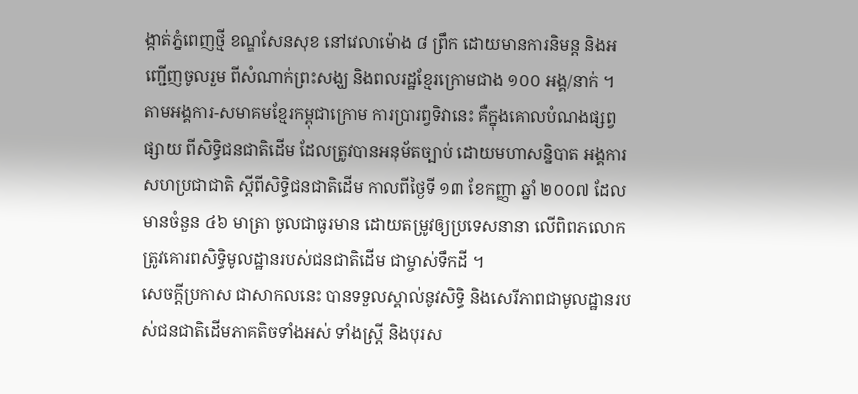ង្កាត់ភ្នំពេញថ្មី ខណ្ឌសែនសុខ នៅវេលាម៉ោង ៨ ព្រឹក ដោយមានការនិមន្ត និងអញ្ជើញចូលរួម ពីសំណាក់ព្រះសង្ឃ និងពលរដ្ឋខ្មែរក្រោមជាង ១០០ អង្គ/នាក់ ។
តាមអង្គការ-សមាគមខ្មែរកម្ពុជាក្រោម ការប្រារព្វទិវានេះ គឺក្នុងគោលបំណងផ្សព្វផ្សាយ ពីសិទ្ធិជនជាតិដើម ដែលត្រូវបានអនុម័តច្បាប់ ដោយមហាសន្និបាត អង្គការសហប្រជាជាតិ ស្តីពីសិទិ្ធជនជាតិដើម កាលពីថ្ងៃទី ១៣ ខែកញ្ញា ឆ្នាំ ២០០៧ ដែលមានចំនួន ៤៦ មាត្រា ចូលជាធូរមាន ដោយតម្រូវឲ្យប្រទេសនានា លើពិពភលោក ត្រូវគោរពសិទ្ធិមូលដ្ឋានរបស់ជនជាតិដើម ជាម្ចាស់ទឹកដី ។
សេចក្តីប្រកាស ជាសាកលនេះ បានទទួលស្គាល់នូវសិទ្ធិ និងសេរីភាពជាមូលដ្ឋានរបស់ជនជាតិដើមភាគតិចទាំងអស់ ទាំងស្ត្រី និងបុរស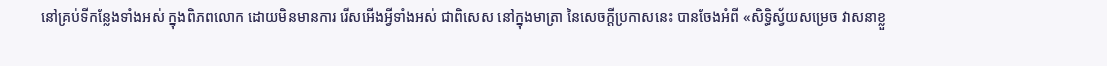នៅគ្រប់ទីកន្លែងទាំងអស់ ក្នុងពិភពលោក ដោយមិនមានការ រើសអើងអ្វីទាំងអស់ ជាពិសេស នៅក្នុងមាត្រា នៃសេចក្តីប្រកាសនេះ បានចែងអំពី «សិទ្ធិស្វ័យសម្រេច វាសនាខ្លួ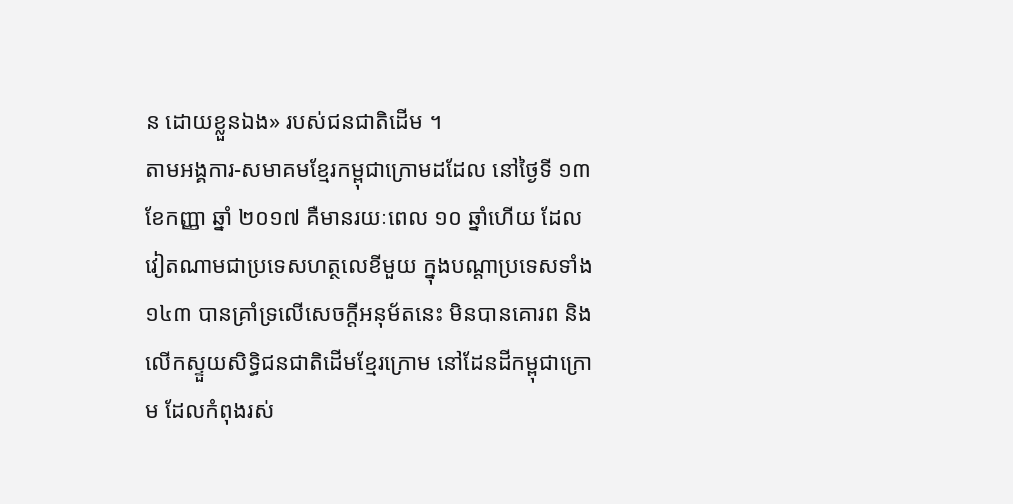ន ដោយខ្លួនឯង» របស់ជនជាតិដើម ។
តាមអង្គការ-សមាគមខ្មែរកម្ពុជាក្រោមដដែល នៅថ្ងៃទី ១៣ ខែកញ្ញា ឆ្នាំ ២០១៧ គឺមានរយៈពេល ១០ ឆ្នាំហើយ ដែលវៀតណាមជាប្រទេសហត្ថលេខីមួយ ក្នុងបណ្ដាប្រទេសទាំង ១៤៣ បានគ្រាំទ្រលើសេចក្តីអនុម័តនេះ មិនបានគោរព និងលើកស្ទួយសិទ្ធិជនជាតិដើមខ្មែរក្រោម នៅដែនដីកម្ពុជាក្រោម ដែលកំពុងរស់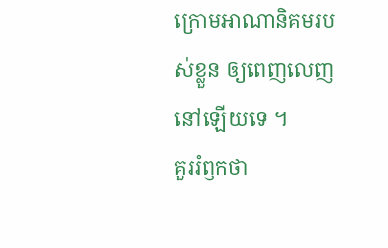ក្រោមអាណានិគមរបស់ខ្លួន ឲ្យពេញលេញនៅឡើយទេ ។
គួររំឭកថា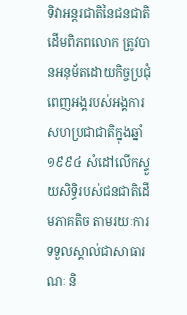ទិវាអន្តរជាតិនៃជនជាតិដើមពិភពលោក ត្រូវបានអនុម័តដោយកិច្ចប្រជុំពេញអង្គរបស់អង្គការសហប្រជាជាតិក្នុងឆ្នាំ ១៩៩៤ សំដៅលើកស្ទួយសិទ្ធិរបស់ជនជាតិដើមភាគតិច តាមរយៈការទទួលស្គាល់ជាសាធារណៈ និ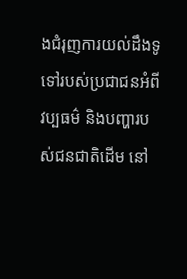ងជំរុញការយល់ដឹងទូទៅរបស់ប្រជាជនអំពីវប្បធម៌ និងបញ្ហារបស់ជនជាតិដើម នៅ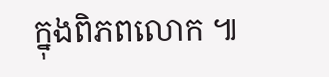ក្នុងពិភពលោក ៕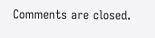Comments are closed.